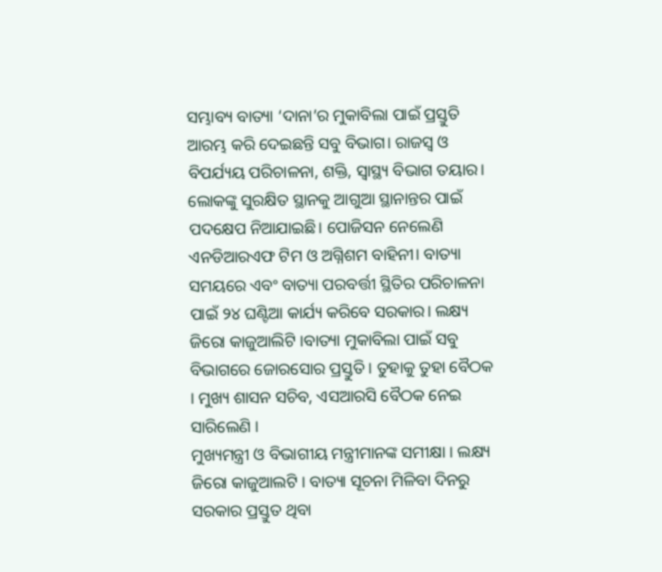ସମ୍ଭାବ୍ୟ ବାତ୍ୟା ‘ଦାନା’ର ମୁକାବିଲା ପାଇଁ ପ୍ରସ୍ତୁତି ଆରମ୍ଭ କରି ଦେଇଛନ୍ତି ସବୁ ବିଭାଗ। ରାଜସ୍ବ ଓ ବିପର୍ଯ୍ୟୟ ପରିଚାଳନା, ଶକ୍ତି, ସ୍ବାସ୍ଥ୍ୟ ବିଭାଗ ତୟାର। ଲୋକଙ୍କୁ ସୁରକ୍ଷିତ ସ୍ଥାନକୁ ଆଗୁଆ ସ୍ଥାନାନ୍ତର ପାଇଁ ପଦକ୍ଷେପ ନିଆଯାଇଛି। ପୋଜିସନ ନେଲେଣି ଏନଡିଆରଏଫ ଟିମ ଓ ଅଗ୍ନିଶମ ବାହିନୀ। ବାତ୍ୟା ସମୟରେ ଏବଂ ବାତ୍ୟା ପରବର୍ତ୍ତୀ ସ୍ଥିତିର ପରିଚାଳନା ପାଇଁ ୨୪ ଘଣ୍ଟିଆ କାର୍ଯ୍ୟ କରିବେ ସରକାର। ଲକ୍ଷ୍ୟ ଜିରୋ କାଜୁଆଲିଟି ।ବାତ୍ୟା ମୁକାବିଲା ପାଇଁ ସବୁ ବିଭାଗରେ ଜୋରସୋର ପ୍ରସ୍ତୁତି । ତୁହାକୁ ତୁହା ବୈଠକ । ମୁଖ୍ୟ ଶାସନ ସଚିବ, ଏସଆରସି ବୈଠକ ନେଇ ସାରିଲେଣି ।
ମୁଖ୍ୟମନ୍ତ୍ରୀ ଓ ବିଭାଗୀୟ ମନ୍ତ୍ରୀମାନଙ୍କ ସମୀକ୍ଷା । ଲକ୍ଷ୍ୟ ଜିରୋ କାଜୁଆଲଟି । ବାତ୍ୟା ସୂଚନା ମିଳିବା ଦିନରୁ ସରକାର ପ୍ରସ୍ତୁତ ଥିବା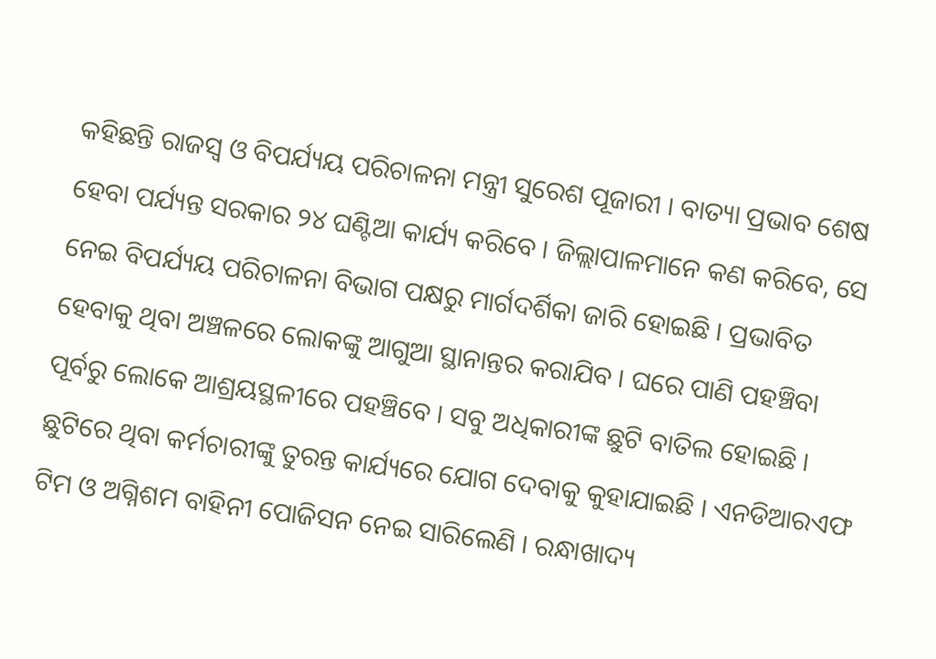କହିଛନ୍ତି ରାଜସ୍ବ ଓ ବିପର୍ଯ୍ୟୟ ପରିଚାଳନା ମନ୍ତ୍ରୀ ସୁରେଶ ପୂଜାରୀ । ବାତ୍ୟା ପ୍ରଭାବ ଶେଷ ହେବା ପର୍ଯ୍ୟନ୍ତ ସରକାର ୨୪ ଘଣ୍ଟିଆ କାର୍ଯ୍ୟ କରିବେ । ଜିଲ୍ଲାପାଳମାନେ କଣ କରିବେ, ସେ ନେଇ ବିପର୍ଯ୍ୟୟ ପରିଚାଳନା ବିଭାଗ ପକ୍ଷରୁ ମାର୍ଗଦର୍ଶିକା ଜାରି ହୋଇଛି । ପ୍ରଭାବିତ ହେବାକୁ ଥିବା ଅଞ୍ଚଳରେ ଲୋକଙ୍କୁ ଆଗୁଆ ସ୍ଥାନାନ୍ତର କରାଯିବ । ଘରେ ପାଣି ପହଞ୍ଚିବା ପୂର୍ବରୁ ଲୋକେ ଆଶ୍ରୟସ୍ଥଳୀରେ ପହଞ୍ଚିବେ । ସବୁ ଅଧିକାରୀଙ୍କ ଛୁଟି ବାତିଲ ହୋଇଛି । ଛୁଟିରେ ଥିବା କର୍ମଚାରୀଙ୍କୁ ତୁରନ୍ତ କାର୍ଯ୍ୟରେ ଯୋଗ ଦେବାକୁ କୁହାଯାଇଛି । ଏନଡିଆରଏଫ ଟିମ ଓ ଅଗ୍ନିଶମ ବାହିନୀ ପୋଜିସନ ନେଇ ସାରିଲେଣି । ରନ୍ଧାଖାଦ୍ୟ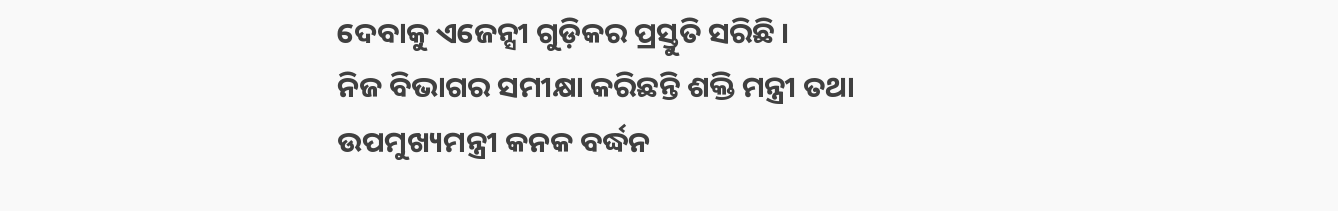ଦେବାକୁ ଏଜେନ୍ସୀ ଗୁଡ଼ିକର ପ୍ରସ୍ତୁତି ସରିଛି ।
ନିଜ ବିଭାଗର ସମୀକ୍ଷା କରିଛନ୍ତି ଶକ୍ତି ମନ୍ତ୍ରୀ ତଥା ଉପମୁଖ୍ୟମନ୍ତ୍ରୀ କନକ ବର୍ଦ୍ଧନ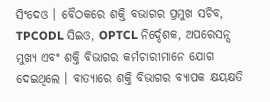ସିଂଦେଓ । ବୈଠକରେ ଶକ୍ତି ବଭାଗର ପ୍ରମୁଖ ସଚିବ, TPCODL ସିଇଓ, OPTCL ନିର୍ଦ୍ଦେଶକ, ଅପରେସନ୍ସ ମୁଖ୍ୟ ଏବଂ ଶକ୍ତି ବିଭାଗର କର୍ମଚାରୀମାନେ ଯୋଗ ଦେଇଥିଲେ । ବାତ୍ୟାରେ ଶକ୍ତି ବିଭାଗର ବ୍ୟାପକ କ୍ଷୟକ୍ଷତି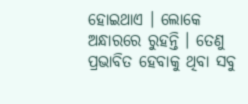ହୋଇଥାଏ । ଲୋକେ ଅନ୍ଧାରରେ ରୁହନ୍ତି । ତେଣୁ ପ୍ରଭାବିତ ହେବାକୁ ଥିବା ସବୁ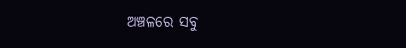ଅଞ୍ଚଳରେ ସବୁ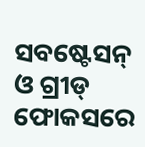ସବଷ୍ଟେସନ୍ ଓ ଗ୍ରୀଡ୍ ଫୋକସରେ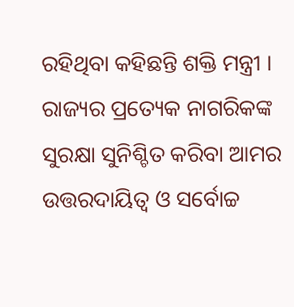ରହିଥିବା କହିଛନ୍ତି ଶକ୍ତି ମନ୍ତ୍ରୀ । ରାଜ୍ୟର ପ୍ରତ୍ୟେକ ନାଗରିକଙ୍କ ସୁରକ୍ଷା ସୁନିଶ୍ଚିତ କରିବା ଆମର ଉତ୍ତରଦାୟିତ୍ୱ ଓ ସର୍ବୋଚ୍ଚ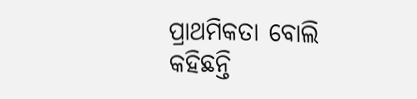ପ୍ରାଥମିକତା ବୋଲି କହିଛନ୍ତି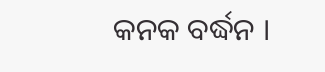କନକ ବର୍ଦ୍ଧନ ।